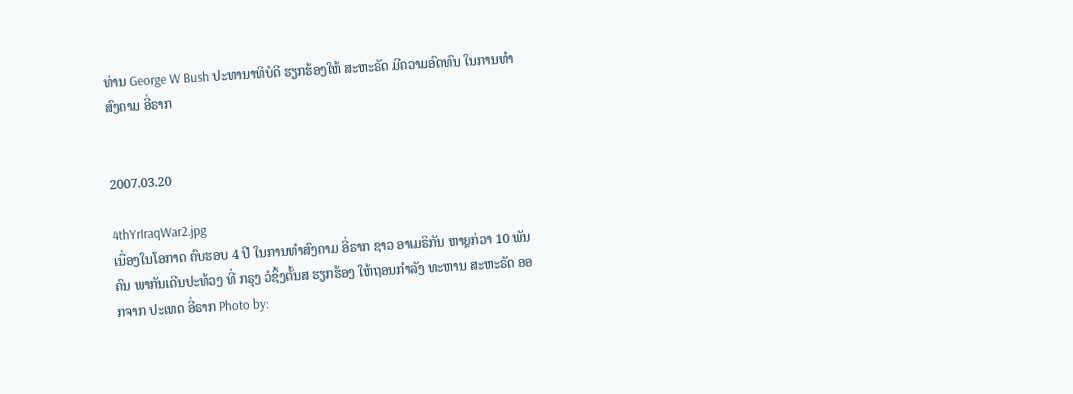ທ່ານ George W Bush ປະທານາທິບໍດີ ຮຽກຮ້ອງໃຫ້ ສະຫະຣັດ ມີຄວາມອົດທົນ ໃນການທຳສົງຄາມ ອີ່ຣາກ


2007.03.20

4thYrIraqWar2.jpg
ເນື່ອງໃນໂອກາດ ຄົບຮອບ 4 ປີ ໃນການທຳສົງຄາມ ອີ່ຣາກ ຊາວ ອາເມຣິກັນ ຫາຼຍກ່ວາ 10 ພັນຄົນ ພາກັນເດີນປະທ້ວງ ທີ່ ກຣຸງ ວໍຊິ້ງຕັ້ນສ ຮຽກຮ້ອງ ໃຫ້ຖອນກຳລັງ ທະຫານ ສະຫະຣັດ ອອກຈາກ ປະເທດ ອີ່ຣາກ Photo by: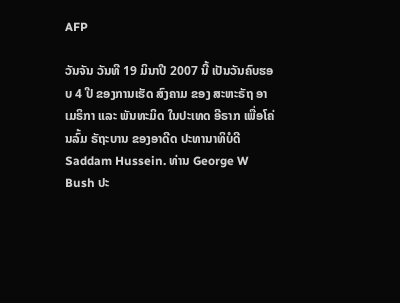AFP

ວັນຈັນ ວັນທີ 19 ມິນາປີ 2007 ນີ້ ເປັນວັນຄົບຮອບ 4 ປີ ຂອງການເຮັດ ສົງຄາມ ຂອງ ສະຫະຣັຖ ອາເມຣິກາ ແລະ ພັນທະມິດ ໃນປະເທດ ອີຣາກ ເພື່ອໂຄ່ນລົ້ມ ຣັຖະບານ ຂອງອາດີດ ປະທານາທິບໍດີ Saddam Hussein. ທ່ານ George W Bush ປະ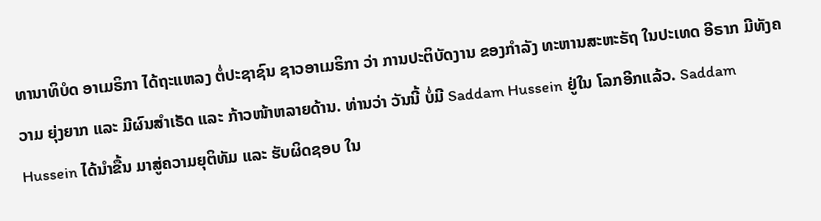ທານາທິບໍດ ອາເມຣິກາ ໄດ້ຖະແຫລງ ຕໍ່ປະຊາຊົນ ຊາວອາເມຣິກາ ວ່າ ການປະຕິບັດງານ ຂອງກຳລັງ ທະຫານສະຫະຣັຖ ໃນປະເທດ ອີຣາກ ມີທັງຄວາມ ຍຸ່ງຍາກ ແລະ ມີຜົນສຳເຣັດ ແລະ ກ້າວໜ້າຫລາຍດ້ານ. ທ່ານວ່າ ວັນນີ້ ບໍ່ມີ Saddam Hussein ຢູ່ໃນ ໂລກອີກແລ້ວ. Saddam Hussein ໄດ້ນຳຂື້ນ ມາສູ່ຄວາມຍຸຕິທັມ ແລະ ຮັບຜິດຊອບ ໃນ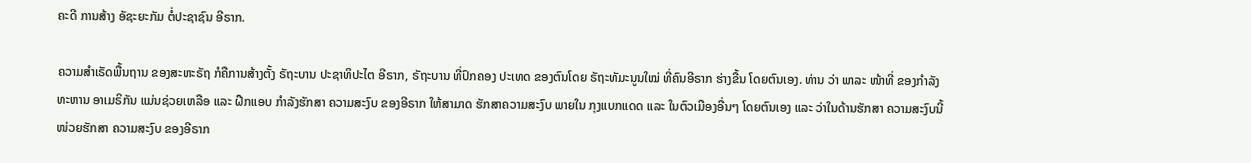ຄະດີ ການສ້າງ ອັຊະຍະກັມ ຕໍ່ປະຊາຊົນ ອີຣາກ.

ຄວາມສຳເຣັດພື້ນຖານ ຂອງສະຫະຣັຖ ກໍຄືການສ້າງຕັ້ງ ຣັຖະບານ ປະຊາທິປະໄຕ ອີຣາກ, ຣັຖະບານ ທີ່ປົກຄອງ ປະເທດ ຂອງຕົນໂດຍ ຣັຖະທັມະນູນໃໝ່ ທີ່ຄົນອີຣາກ ຮ່າງຂື້ນ ໂດຍຕົນເອງ. ທ່ານ ວ່າ ພາລະ ໜ້າທີ່ ຂອງກຳລັງທະຫານ ອາເມຣິກັນ ແມ່ນຊ່ວຍເຫລືອ ແລະ ຝືກແອບ ກຳລັງຮັກສາ ຄວາມສະງົບ ຂອງອີຣາກ ໃຫ້ສາມາດ ຮັກສາຄວາມສະງົບ ພາຍໃນ ກຸງແບກແດດ ແລະ ໃນຕົວເມືອງອື່ນໆ ໂດຍຕົນເອງ ແລະ ວ່າໃນດ້ານຮັກສາ ຄວາມສະງົບນີ້ ໜ່ວຍຮັກສາ ຄວາມສະງົບ ຂອງອີຣາກ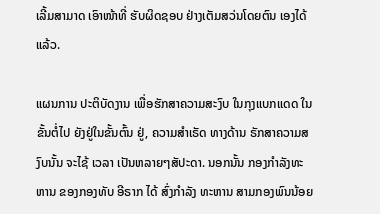ເລີ້ມສາມາດ ເອົາໜ້າທີ່ ຮັບຜິດຊອບ ຢ່າງເຕັມສວ່ນໂດຍຕົນ ເອງໄດ້ແລ້ວ.

ແຜນການ ປະຕິບັດງານ ເພື່ອຮັກສາຄວາມສະງົບ ໃນກຸງແບກແດດ ໃນຂັ້ນຕໍ່ໄປ ຍັງຢູ່ໃນຂັ້ນຕົ້ນ ຢູ່, ຄວາມສຳເຣັດ ທາງດ້ານ ຣັກສາຄວາມສງົບນັ້ນ ຈະໄຊ້ ເວລາ ເປັນຫລາຍໆສັປະດາ. ນອກນັ້ນ ກອງກຳລັງທະຫານ ຂອງກອງທັບ ອີຣາກ ໄດ້ ສົ່ງກຳລັງ ທະຫານ ສາມກອງພົນນ້ອຍ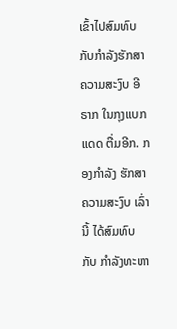ເຂົ້າໄປສົມທົບ ກັບກຳລັງຮັກສາ ຄວາມສະງົບ ອີຣາກ ໃນກຸງແບກແດດ ຕື່ມອີກ. ກອງກຳລັງ ຮັກສາຄວາມສະງົບ ເລົ່ານີ້ ໄດ້ສົມທົບ ກັບ ກຳລັງທະຫາ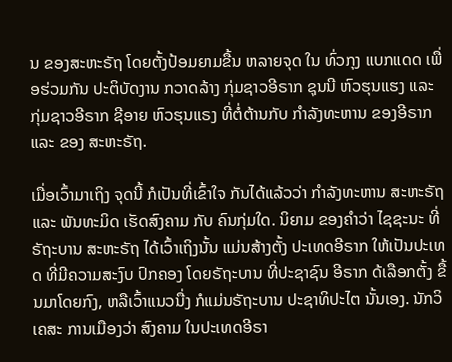ນ ຂອງສະຫະຣັຖ ໂດຍຕັ້ງປ້ອມຍາມຂື້ນ ຫລາຍຈຸດ ໃນ ທົ່ວກຸງ ແບກແດດ ເພື່ອຮ່ວມກັນ ປະຕິບັດງານ ກວາດລ້າງ ກຸ່ມຊາວອີຣາກ ຊຸນນີ ຫົວຮຸນແຮງ ແລະ ກຸ່ມຊາວອີຣາກ ຊີອາຍ ຫົວຮຸນແຣງ ທີ່ຕໍ່ຕ້ານກັບ ກຳລັງທະຫານ ຂອງອີຣາກ ແລະ ຂອງ ສະຫະຣັຖ.

ເມື່ອເວົ້າມາເຖິງ ຈຸດນີ້ ກໍເປັນທີ່ເຂົ້າໃຈ ກັນໄດ້ແລ້ວວ່າ ກຳລັງທະຫານ ສະຫະຣັຖ ແລະ ພັນທະມິດ ເຮັດສົງຄາມ ກັບ ຄົນກຸ່ມໃດ. ນິຍາມ ຂອງຄຳວ່າ ໄຊຊະນະ ທີ່ຣັຖະບານ ສະຫະຣັຖ ໄດ້ເວົ້າເຖິງນັ້ນ ແມ່ນສ້າງຕັ້ງ ປະເທດອີຣາກ ໃຫ້ເປັນປະເທດ ທີ່ມີຄວາມສະງົບ ປົກຄອງ ໂດຍຣັຖະບານ ທີ່ປະຊາຊົນ ອີຣາກ ດ້ເລືອກຕັ້ງ ຂື້ນມາໂດຍກົງ, ຫລືເວົ້າແນວນື່ງ ກໍແມ່ນຣັຖະບານ ປະຊາທິປະໄຕ ນັ້ນເອງ. ນັກວິເຄສະ ການເມືອງວ່າ ສົງຄາມ ໃນປະເທດອີຣາ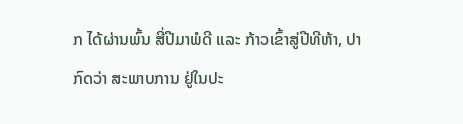ກ ໄດ້ຜ່ານພົ້ນ ສີ່ປີມາພໍດີ ແລະ ກ້າວເຂົ້າສູ່ປີທີຫ້າ, ປາກົດວ່າ ສະພາບການ ຢູ່ໃນປະ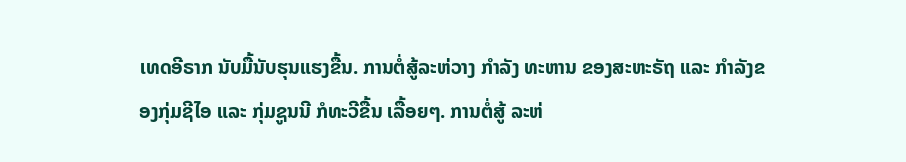ເທດອີຣາກ ນັບມື້ນັບຮຸນແຮງຂື້ນ. ການຕໍ່ສູ້ລະຫ່ວາງ ກຳລັງ ທະຫານ ຂອງສະຫະຣັຖ ແລະ ກຳລັງຂອງກຸ່ມຊີໄອ ແລະ ກຸ່ມຊູນນີ ກໍທະວີຂື້ນ ເລື້ອຍໆ. ການຕໍ່ສູ້ ລະຫ່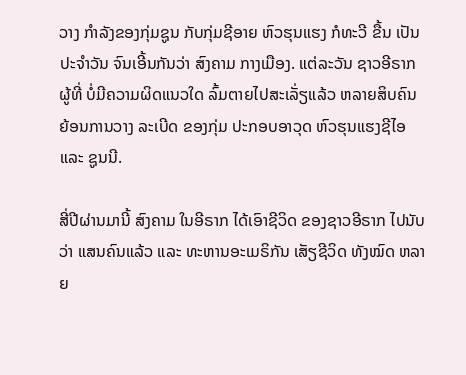ວາງ ກຳລັງຂອງກຸ່ມຊູນ ກັບກຸ່ມຊີອາຍ ຫົວຮຸນແຮງ ກໍທະວີ ຂື້ນ ເປັນປະຈຳວັນ ຈົນເອີ້ນກັນວ່າ ສົງຄາມ ກາງເມືອງ. ແຕ່ລະວັນ ຊາວອີຣາກຜູ້ທີ່ ບໍ່ມີຄວາມຜິດແນວໃດ ລົ້ມຕາຍໄປສະເລັ່ຽແລ້ວ ຫລາຍສິບຄົນ ຍ້ອນການວາງ ລະເບີດ ຂອງກຸ່ມ ປະກອບອາວຸດ ຫົວຮຸນແຮງຊີໄອ ແລະ ຊູນນີ.

ສີ່ປີຜ່ານມານີ້ ສົງຄາມ ໃນອີຣາກ ໄດ້ເອົາຊີວິດ ຂອງຊາວອີຣາກ ໄປນັບວ່າ ແສນຄົນແລ້ວ ແລະ ທະຫານອະເມຣິກັນ ເສັຽຊີວິດ ທັງໝົດ ຫລາຍ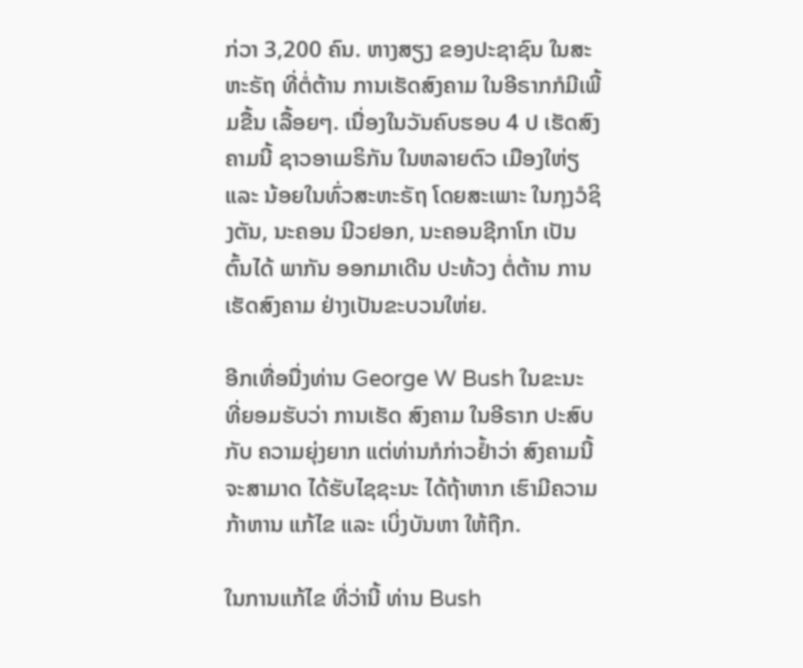ກ່ວາ 3,200 ຄົນ. ຫາງສຽງ ຂອງປະຊາຊົນ ໃນສະຫະຣັຖ ທີ່ຕໍ່ຕ້ານ ການເຮັດສົງຄາມ ໃນອີຣາກກໍມີເພີ້ມຂື້ນ ເລື້ອຍໆ. ເນື່ອງໃນວັນຄົບຮອບ 4 ປ ເຮັດສົງຄາມນີ້ ຊາວອາເມຣິກັນ ໃນຫລາຍຕົວ ເມືອງໃຫ່ຽ ແລະ ນ້ອຍໃນທົ່ວສະຫະຣັຖ ໂດຍສະເພາະ ໃນກຸງວໍຊິງຕັນ, ນະຄອນ ນີວຢອກ, ນະຄອນຊີກາໂກ ເປັນຕົ້ນໄດ້ ພາກັນ ອອກມາເດີນ ປະທ້ວງ ຕໍ່ຕ້ານ ການເຮັດສົງຄາມ ຢ່າງເປັນຂະບວນໃຫ່ຍ.

ອີກເທື່ອນື່ງທ່ານ George W Bush ໃນຂະນະ ທີ່ຍອມຮັບວ່າ ການເຮັດ ສົງຄາມ ໃນອີຣາກ ປະສົບກັບ ຄວາມຍຸ່ງຍາກ ແຕ່ທ່ານກໍກ່າວຢ້ຳວ່າ ສົງຄາມນີ້ ຈະສາມາດ ໄດ້ຮັບໄຊຊະນະ ໄດ້ຖ້າຫາກ ເຮົາມີຄວາມກ້າຫານ ແກ້ໄຂ ແລະ ເບິ່ງບັນຫາ ໃຫ້ຖືກ.

ໃນການແກ້ໄຂ ທີ່ວ່ານີ້ ທ່ານ Bush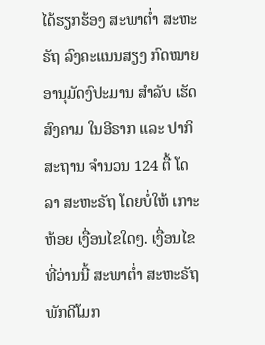ໄດ້ຮຽກຮ້ອງ ສະພາຕໍ່າ ສະຫະຣັຖ ລົງຄະແນນສຽງ ກົດໝາຍ ອານຸມັດງົປະມານ ສຳລັບ ເຮັດສົງຄາມ ໃນອີຣາກ ແລະ ປາກິສະຖານ ຈຳນວນ 124 ຕື້ ໂດລາ ສະຫະຣັຖ ໂດຍບໍ່ໃຫ້ ເກາະຫ້ອຍ ເງື່ອນໄຂໃດໆ. ເງື່ອນໄຂທີ່ວ່ານນີ້ ສະພາຕໍ່າ ສະຫະຣັຖ ພັກດີໂມກ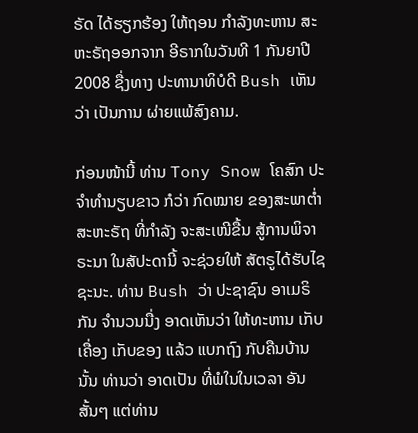ຣັດ ໄດ້ຮຽກຮ້ອງ ໃຫ້ຖອນ ກຳລັງທະຫານ ສະຫະຣັຖອອກຈາກ ອີຣາກໃນວັນທີ 1 ກັນຍາປີ 2008 ຊື່ງທາງ ປະທານາທິບໍດີ Bush ເຫັນວ່າ ເປັນການ ຜ່າຍແພ້ສົງຄາມ.

ກ່ອນໜ້ານີ້ ທ່ານ Tony Snow ໂຄສົກ ປະຈຳທຳນຽບຂາວ ກໍວ່າ ກົດໝາຍ ຂອງສະພາຕໍ່າ ສະຫະຣັຖ ທີ່ກຳລັງ ຈະສະເໜີຂື້ນ ສູ້ການພິຈາຣະນາ ໃນສັປະດານີ້ ຈະຊ່ວຍໃຫ້ ສັຕຣູໄດ້ຮັບໄຊຊະນະ. ທ່ານ Bush ວ່າ ປະຊາຊົນ ອາເມຣິກັນ ຈຳນວນນື່ງ ອາດເຫັນວ່າ ໃຫ້ທະຫານ ເກັບເຄື່ອງ ເກັບຂອງ ແລ້ວ ແບກຖົງ ກັບຄືນບ້ານ ນັ້ນ ທ່ານວ່າ ອາດເປັນ ທີ່ພໍໃນໃນເວລາ ອັນສັ້ນໆ ແຕ່ທ່ານ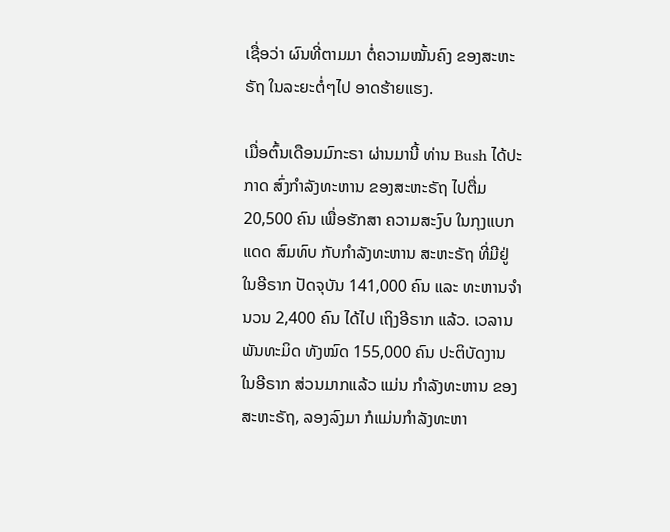ເຊື່ອວ່າ ຜົນທີ່ຕາມມາ ຕໍ່ຄວາມໝັ້ນຄົງ ຂອງສະຫະຣັຖ ໃນລະຍະຕໍ່ໆໄປ ອາດຮ້າຍແຮງ.

ເມື່ອຕົ້ນເດືອນມົກະຣາ ຜ່ານມານີ້ ທ່ານ Bush ໄດ້ປະກາດ ສົ່ງກຳລັງທະຫານ ຂອງສະຫະຣັຖ ໄປຕື່ມ 20,500 ຄົນ ເພື່ອຮັກສາ ຄວາມສະງົບ ໃນກຸງແບກແດດ ສົມທົບ ກັບກຳລັງທະຫານ ສະຫະຣັຖ ທີ່ມີຢູ່ ໃນອີຣາກ ປັດຈຸບັນ 141,000 ຄົນ ແລະ ທະຫານຈຳນວນ 2,400 ຄົນ ໄດ້ໄປ ເຖິງອີຣາກ ແລ້ວ. ເວລານ ພັນທະມິດ ທັງໝົດ 155,000 ຄົນ ປະຕິບັດງານ ໃນອີຣາກ ສ່ວນມາກແລ້ວ ແມ່ນ ກຳລັງທະຫານ ຂອງສະຫະຣັຖ, ລອງລົງມາ ກໍແມ່ນກຳລັງທະຫາ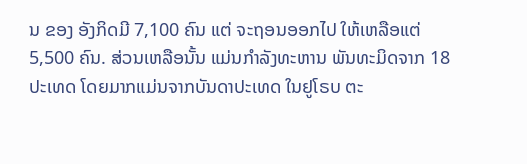ນ ຂອງ ອັງກິດມີ 7,100 ຄົນ ແຕ່ ຈະຖອນອອກໄປ ໃຫ້ເຫລືອແຕ່ 5,500 ຄົນ. ສ່ວນເຫລືອນັ້ນ ແມ່ນກຳລັງທະຫານ ພັນທະມິດຈາກ 18 ປະເທດ ໂດຍມາກແມ່ນຈາກບັນດາປະເທດ ໃນຢູໂຣບ ຕະ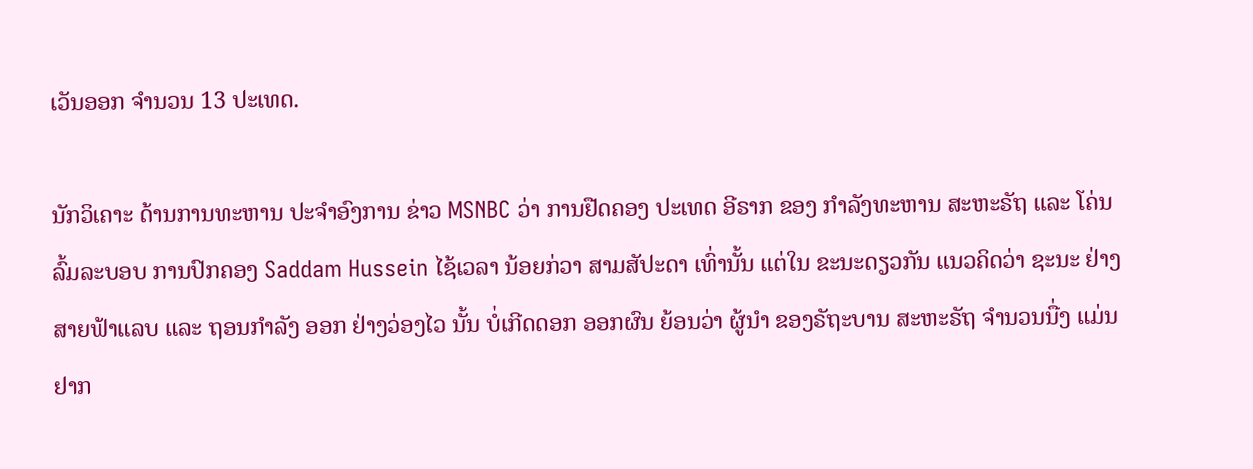ເວັນອອກ ຈຳນວນ 13 ປະເທດ.

ນັກວິເຄາະ ດ້ານການທະຫານ ປະຈຳອົງການ ຂ່າວ MSNBC ວ່າ ການຢືດຄອງ ປະເທດ ອີຣາກ ຂອງ ກຳລັງທະຫານ ສະຫະຣັຖ ແລະ ໂຄ່ນລົ້ມລະບອບ ການປົກຄອງ Saddam Hussein ໄຊ້ເວລາ ນ້ອຍກ່ວາ ສາມສັປະດາ ເທົ່ານັ້ນ ແຕ່ໃນ ຂະນະດຽວກັນ ແນວຄິດວ່າ ຊະນະ ຢ່າງສາຍຟ້າແລບ ແລະ ຖອນກຳລັງ ອອກ ຢ່າງວ່ອງໄວ ນັ້ນ ບໍ່ເກີດດອກ ອອກຜົນ ຍ້ອນວ່າ ຜູ້ນຳ ຂອງຣັຖະບານ ສະຫະຣັຖ ຈຳນວນນື່ງ ແມ່ນ ຢາກ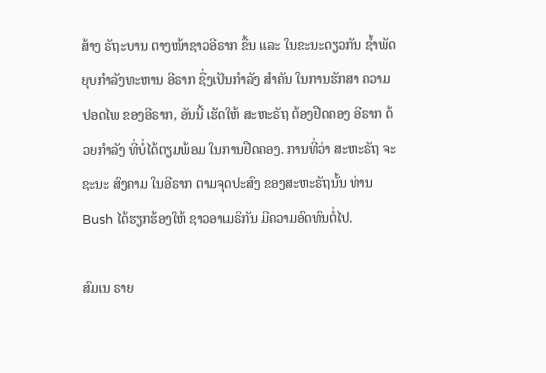ສ້າງ ຣັຖະບານ ຕາງໜ້າຊາວອີຣາກ ຂື້ນ ແລະ ໃນຂະນະດຽວກັນ ຊ້ຳພັດ ຍຸບກຳລັງທະຫານ ອີຣາກ ຊື່ງເປັນກຳລັງ ສຳຄັນ ໃນການຮັກສາ ຄວາມປອດໄພ ຂອງອີຣາກ, ອັນນີ້ ເຮັດໃຫ້ ສະຫະຣັຖ ຕ້ອງຢືດຄອງ ອີຣາກ ດ້ວຍກຳລັງ ທີ່ບໍ່ໄດ້ຕຽມພ້ອມ ໃນການຢືດຄອງ. ການທີ່ວ່າ ສະຫະຣັຖ ຈະຊະນະ ສົງຄາມ ໃນອີຣາກ ຕາມຈຸດປະສົງ ຂອງສະຫະຣັຖນັ້ນ ທ່ານ Bush ໄດ້ຮຽກຮ້ອງໃຫ້ ຊາວອາເມຣິກັນ ມີຄວາມອົດທົນຕໍ່ໄປ.

ສົມເນ ຣາຍ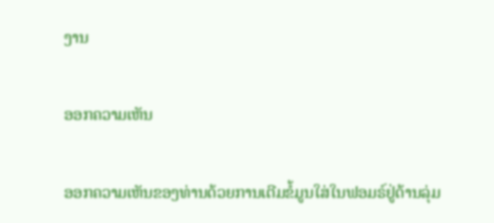ງານ

ອອກຄວາມເຫັນ

ອອກຄວາມເຫັນຂອງທ່ານດ້ວຍການເຕີມຂໍ້ມູນໃສ່ໃນຟອມຣ໌ຢູ່ດ້ານລຸ່ມ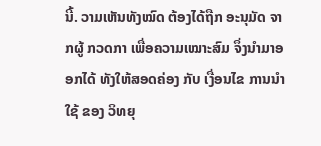ນີ້. ວາມເຫັນທັງໝົດ ຕ້ອງໄດ້ຖືກ ອະນຸມັດ ຈາກຜູ້ ກວດກາ ເພື່ອຄວາມເໝາະສົມ ຈຶ່ງນໍາມາອອກໄດ້ ທັງໃຫ້ສອດຄ່ອງ ກັບ ເງື່ອນໄຂ ການນຳໃຊ້ ຂອງ ວິທຍຸ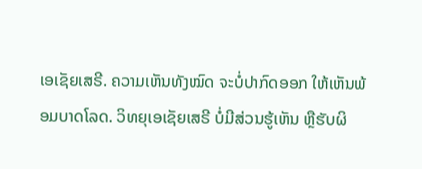ເອເຊັຍເສຣີ. ຄວາມເຫັນທັງໝົດ ຈະບໍ່ປາກົດອອກ ໃຫ້ເຫັນພ້ອມບາດໂລດ. ວິທຍຸເອເຊັຍເສຣີ ບໍ່ມີສ່ວນຮູ້ເຫັນ ຫຼືຮັບຜິ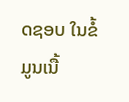ດຊອບ ໃນຂໍ້ມູນເນື້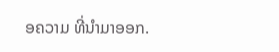ອຄວາມ ທີ່ນໍາມາອອກ.